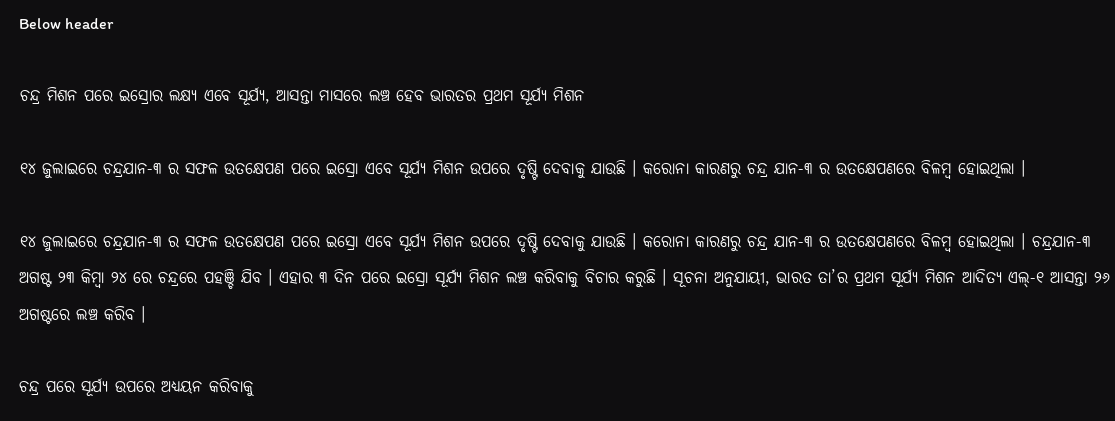Below header

ଚନ୍ଦ୍ର ମିଶନ ପରେ ଇସ୍ରୋର ଲକ୍ଷ୍ୟ ଏବେ ସୂର୍ଯ୍ୟ, ଆସନ୍ତା ମାସରେ ଲଞ୍ଚ ହେବ ଭାରତର ପ୍ରଥମ ସୂର୍ଯ୍ୟ ମିଶନ

୧୪ ଜୁଲାଇରେ ଚନ୍ଦ୍ରଯାନ-୩ ର ସଫଳ ଉତକ୍ଷେପଣ ପରେ ଇସ୍ରୋ ଏବେ ସୂର୍ଯ୍ୟ ମିଶନ ଉପରେ ଦୃଷ୍ଟି ଦେବାକୁ ଯାଉଛି । କରୋନା କାରଣରୁ ଚନ୍ଦ୍ର ଯାନ-୩ ର ଉତକ୍ଷେପଣରେ ବିଳମ୍ବ ହୋଇଥିଲା ।

୧୪ ଜୁଲାଇରେ ଚନ୍ଦ୍ରଯାନ-୩ ର ସଫଳ ଉତକ୍ଷେପଣ ପରେ ଇସ୍ରୋ ଏବେ ସୂର୍ଯ୍ୟ ମିଶନ ଉପରେ ଦୃଷ୍ଟି ଦେବାକୁ ଯାଉଛି । କରୋନା କାରଣରୁ ଚନ୍ଦ୍ର ଯାନ-୩ ର ଉତକ୍ଷେପଣରେ ବିଳମ୍ବ ହୋଇଥିଲା । ଚନ୍ଦ୍ରଯାନ-୩ ଅଗଷ୍ଟ ୨୩ କିମ୍ବା ୨୪ ରେ ଚନ୍ଦ୍ରରେ ପହଞ୍ଚି ଯିବ । ଏହାର ୩ ଦିନ ପରେ ଇସ୍ରୋ ସୂର୍ଯ୍ୟ ମିଶନ ଲଞ୍ଚ କରିବାକୁ ବିଚାର କରୁଛି । ସୂଚନା ଅନୁଯାୟୀ, ଭାରତ ତା’ର ପ୍ରଥମ ସୂର୍ଯ୍ୟ ମିଶନ ଆଦିତ୍ୟ ଏଲ୍‌-୧ ଆସନ୍ତା ୨୬ ଅଗଷ୍ଟରେ ଲଞ୍ଚ କରିବ ।

ଚନ୍ଦ୍ର ପରେ ସୂର୍ଯ୍ୟ ଉପରେ ଅଧ୍ୟୟନ କରିବାକୁ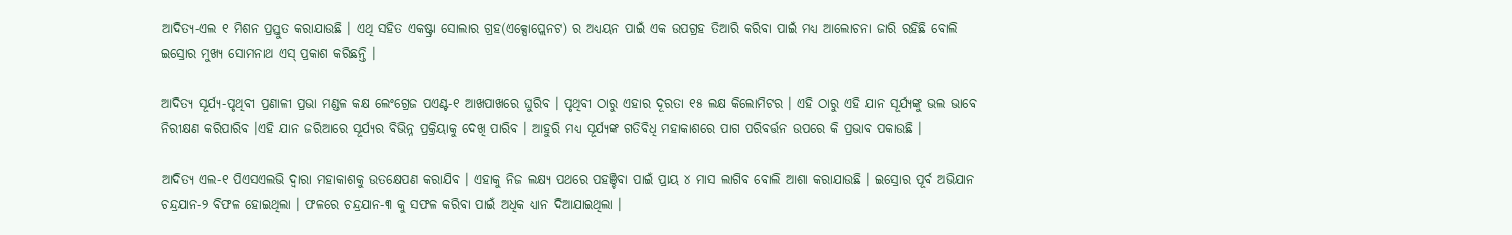ଆଦିତ୍ୟ-ଏଲ ୧ ମିଶନ ପ୍ରସ୍ତୁତ କରାଯାଉଛି । ଏଥି ସହିତ ଏକଷ୍ଟ୍ରା ସୋଲାର ଗ୍ରହ(ଏକ୍ସୋପ୍ଲେନଟ) ର ଅଧ୍ୟୟନ ପାଇଁ ଏକ ଉପଗ୍ରହ ତିଆରି କରିବା ପାଇଁ ମଧ୍ୟ ଆଲୋଚନା ଜାରି ରହିଛି ବୋଲି ଇସ୍ରୋର ମୁଖ୍ୟ ସୋମନାଥ ଏସ୍‌ ପ୍ରକାଶ କରିଛନ୍ତି ।

ଆଦିତ୍ୟ ସୂର୍ଯ୍ୟ-ପୃଥିବୀ ପ୍ରଣାଳୀ ପ୍ରଭା ମଣ୍ଡଳ କକ୍ଷ ଲେଂଗ୍ରେଜ ପଏଣ୍ଟ-୧ ଆଖପାଖରେ ଘୁରିବ । ପୃଥିବୀ ଠାରୁ ଏହାର ଦୂରତା ୧୫ ଲକ୍ଷ କିଲୋମିଟର । ଏହି ଠାରୁ ଏହି ଯାନ ସୂର୍ଯ୍ୟଙ୍କୁ ଭଲ ଭାବେ ନିରୀକ୍ଷଣ କରିପାରିବ ।ଏହି ଯାନ ଜରିଆରେ ସୂର୍ଯ୍ୟର ବିଭିନ୍ନ ପ୍ରକ୍ରିୟାକୁ ଦେଖି ପାରିବ । ଆହୁରି ମଧ୍ୟ ସୂର୍ଯ୍ୟଙ୍କ ଗତିବିଧି ମହାକାଶରେ ପାଗ ପରିବର୍ତ୍ତନ ଉପରେ କି ପ୍ରଭାବ ପକାଉଛି ।

ଆଦିତ୍ୟ ଏଲ-୧ ପିଏସଏଲଭି ଦ୍ୱାରା ମହାକାଶକୁ ଉତକ୍ଷେପଣ କରାଯିବ । ଏହାକୁ ନିଜ ଲକ୍ଷ୍ୟ ପଥରେ ପହଞ୍ଚିବା ପାଇଁ ପ୍ରାୟ ୪ ମାସ ଲାଗିବ ବୋଲି ଆଶା କରାଯାଉଛି । ଇସ୍ରୋର ପୂର୍ବ ଅଭିଯାନ ଚନ୍ଦ୍ରଯାନ-୨ ବିଫଳ ହୋଇଥିଲା । ଫଳରେ ଚନ୍ଦ୍ରଯାନ-୩ କୁ ସଫଳ କରିବା ପାଇଁ ଅଧିକ ଧ୍ୟାନ ଦିଆଯାଇଥିଲା ।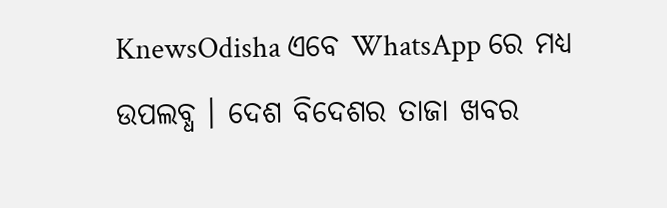KnewsOdisha ଏବେ WhatsApp ରେ ମଧ୍ୟ ଉପଲବ୍ଧ । ଦେଶ ବିଦେଶର ତାଜା ଖବର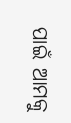ପାଇଁ ଆମକୁ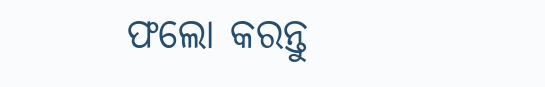ଫଲୋ କରନ୍ତୁ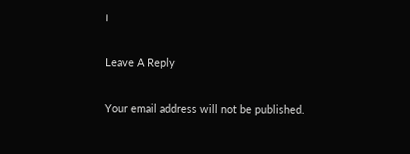।

Leave A Reply

Your email address will not be published.